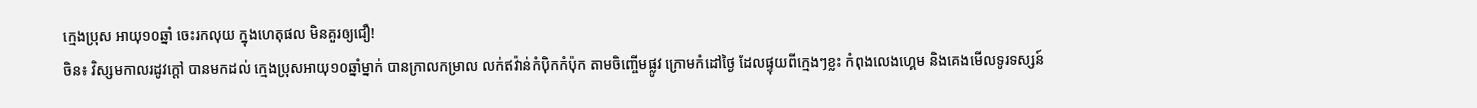ក្មេងប្រុស អាយុ១០ឆ្នាំ ចេះរកលុយ ក្នុងហេតុផល មិនគួរឲ្យជឿ!
ចិន៖ វិស្សមកាលរដូវក្តៅ បានមកដល់ ក្មេងប្រុសអាយុ១០ឆ្នាំម្នាក់ បានក្រាលកម្រាល លក់ឥវ៉ាន់កំប៉ិកកំប៉ុក តាមចិញ្ចើមផ្លូវ ក្រោមកំដៅថ្ងៃ ដែលផ្ទុយពីក្មេងៗខ្លះ កំពុងលេងហ្គេម និងគេងមើលទូរទស្សន៍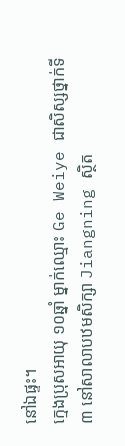នៅឯផ្ទះ។
ក្មេងប្រុសអាយុ ១០ឆ្នាំ ម្នាក់ឈ្មោះ Ge Weiye ជាសិស្សថ្នាក់ទី៣ នៅសាលាបឋមសិក្សា Jiangning ស្ថិត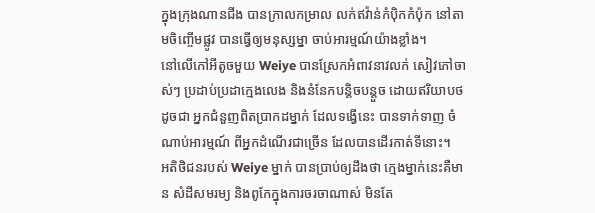ក្នុងក្រុងណានជីង បានក្រាលកម្រាល លក់ឥវ៉ាន់កំប៉ិកកំប៉ុក នៅតាមចិញ្ចើមផ្លូវ បានធ្វើឲ្យមនុស្សម្នា ចាប់អារម្មណ៍យ៉ាងខ្លាំង។
នៅលើកៅអីតូចមួយ Weiye បានស្រែកអំពាវនាវលក់ សៀវភៅចាស់ៗ ប្រដាប់ប្រដាក្មេងលេង និងនំនែកបន្តិចបន្តួច ដោយឥរិយាបថដូចជា អ្នកជំនួញពិតប្រាកដម្នាក់ ដែលទង្វើនេះ បានទាក់ទាញ ចំណាប់អារម្មណ៍ ពីអ្នកដំណើរជាច្រើន ដែលបានដើរកាត់ទីនោះ។
អតិថិជនរបស់ Weiye ម្នាក់ បានប្រាប់ឲ្យដឹងថា ក្មេងម្នាក់នេះគឺមាន សំដីសមរម្យ និងពូកែក្នុងការចរចាណាស់ មិនតែ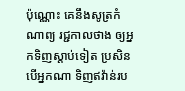ប៉ុណ្ណោះ គេនឹងសូត្រកំណាព្យ រជ្ជកាលថាង ឲ្យអ្នកទិញស្តាប់ទៀត ប្រសិនបើអ្នកណា ទិញឥវ៉ាន់រប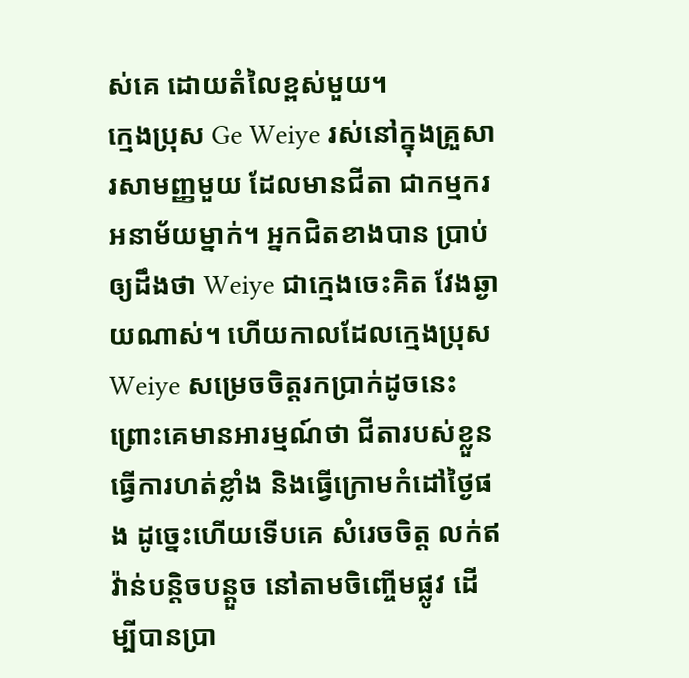ស់គេ ដោយតំលៃខ្ពស់មួយ។
ក្មេងប្រុស Ge Weiye រស់នៅក្នុងគ្រួសារសាមញ្ញមួយ ដែលមានជីតា ជាកម្មករអនាម័យម្នាក់។ អ្នកជិតខាងបាន ប្រាប់ឲ្យដឹងថា Weiye ជាក្មេងចេះគិត វែងឆ្ងាយណាស់។ ហើយកាលដែលក្មេងប្រុស Weiye សម្រេចចិត្តរកប្រាក់ដូចនេះ ព្រោះគេមានអារម្មណ៍ថា ជីតារបស់ខ្លួនធ្វើការហត់ខ្លាំង និងធ្វើក្រោមកំដៅថ្ងៃផង ដូច្នេះហើយទើបគេ សំរេចចិត្ត លក់ឥវ៉ាន់បន្តិចបន្តួច នៅតាមចិញ្ចើមផ្លូវ ដើម្បីបានប្រា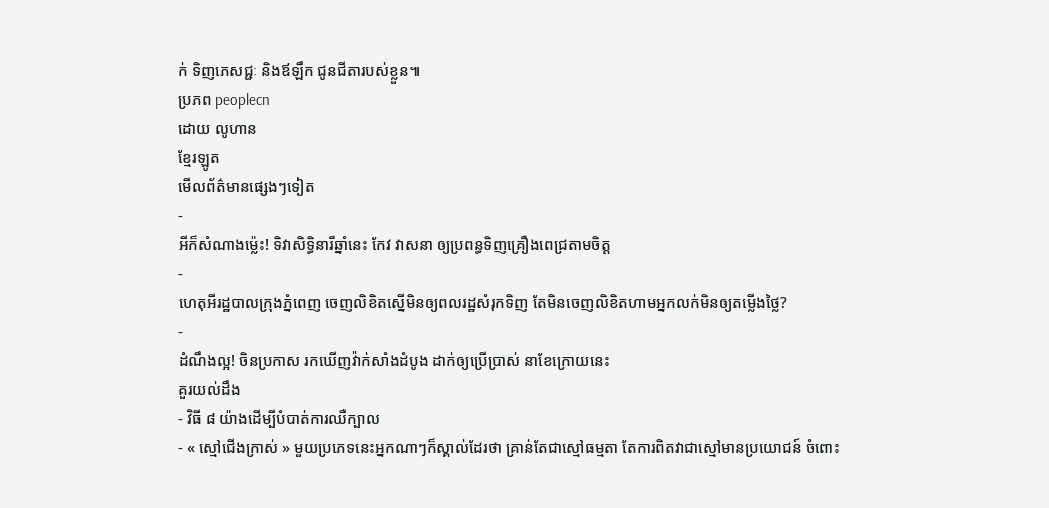ក់ ទិញភេសជ្ជៈ និងឪឡឹក ជូនជីតារបស់ខ្លួន៕
ប្រភព peoplecn
ដោយ លូហាន
ខ្មែរឡូត
មើលព័ត៌មានផ្សេងៗទៀត
-
អីក៏សំណាងម្ល៉េះ! ទិវាសិទ្ធិនារីឆ្នាំនេះ កែវ វាសនា ឲ្យប្រពន្ធទិញគ្រឿងពេជ្រតាមចិត្ត
-
ហេតុអីរដ្ឋបាលក្រុងភ្នំពេញ ចេញលិខិតស្នើមិនឲ្យពលរដ្ឋសំរុកទិញ តែមិនចេញលិខិតហាមអ្នកលក់មិនឲ្យតម្លើងថ្លៃ?
-
ដំណឹងល្អ! ចិនប្រកាស រកឃើញវ៉ាក់សាំងដំបូង ដាក់ឲ្យប្រើប្រាស់ នាខែក្រោយនេះ
គួរយល់ដឹង
- វិធី ៨ យ៉ាងដើម្បីបំបាត់ការឈឺក្បាល
- « ស្មៅជើងក្រាស់ » មួយប្រភេទនេះអ្នកណាៗក៏ស្គាល់ដែរថា គ្រាន់តែជាស្មៅធម្មតា តែការពិតវាជាស្មៅមានប្រយោជន៍ ចំពោះ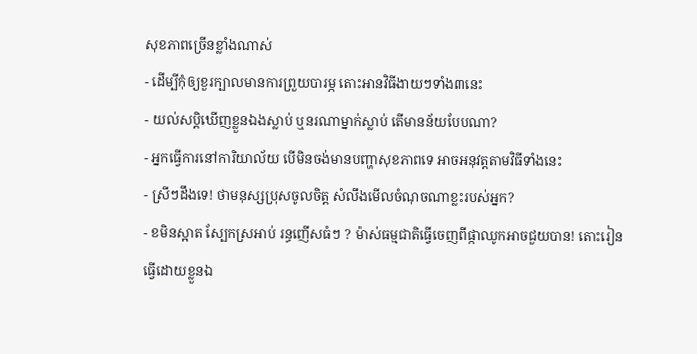សុខភាពច្រើនខ្លាំងណាស់
- ដើម្បីកុំឲ្យខួរក្បាលមានការព្រួយបារម្ភ តោះអានវិធីងាយៗទាំង៣នេះ
- យល់សប្តិឃើញខ្លួនឯងស្លាប់ ឬនរណាម្នាក់ស្លាប់ តើមានន័យបែបណា?
- អ្នកធ្វើការនៅការិយាល័យ បើមិនចង់មានបញ្ហាសុខភាពទេ អាចអនុវត្តតាមវិធីទាំងនេះ
- ស្រីៗដឹងទេ! ថាមនុស្សប្រុសចូលចិត្ត សំលឹងមើលចំណុចណាខ្លះរបស់អ្នក?
- ខមិនស្អាត ស្បែកស្រអាប់ រន្ធញើសធំៗ ? ម៉ាស់ធម្មជាតិធ្វើចេញពីផ្កាឈូកអាចជួយបាន! តោះរៀនធ្វើដោយខ្លួនឯ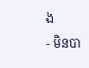ង
- មិនបា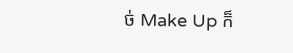ច់ Make Up ក៏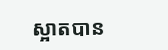ស្អាតបាន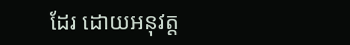ដែរ ដោយអនុវត្ត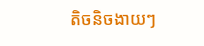តិចនិចងាយៗ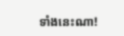ទាំងនេះណា!